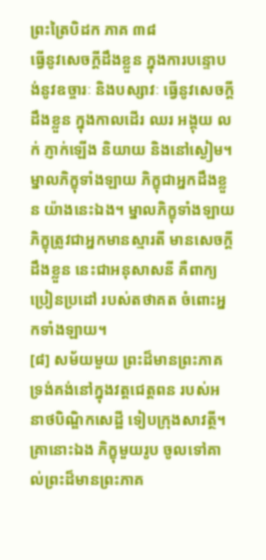ព្រះត្រៃបិដក ភាគ ៣៨
ធ្វើនូវសេចក្តីដឹងខ្លួន ក្នុងការបន្ទោបង់នូវឧច្ចារៈ និងបស្សាវៈ ធ្វើនូវសេចក្តីដឹងខ្លួន ក្នុងកាលដើរ ឈរ អង្គុយ លក់ ភ្ញាក់ឡើង និយាយ និងនៅស្ងៀម។ ម្នាលភិក្ខុទាំងឡាយ ភិក្ខុជាអ្នកដឹងខ្លួន យ៉ាងនេះឯង។ ម្នាលភិក្ខុទាំងឡាយ ភិក្ខុត្រូវជាអ្នកមានស្មារតី មានសេចក្តីដឹងខ្លួន នេះជាអនុសាសនី គឺពាក្យប្រៀនប្រដៅ របស់តថាគត ចំពោះអ្នកទាំងឡាយ។
[៨] សម័យមួយ ព្រះដ៏មានព្រះភាគ ទ្រង់គង់នៅក្នុងវត្តជេត្តពន របស់អនាថបិណ្ឌិកសេដ្ឋី ទៀបក្រុងសាវត្ថី។ គ្រានោះឯង ភិក្ខុមួយរូប ចូលទៅគាល់ព្រះដ៏មានព្រះភាគ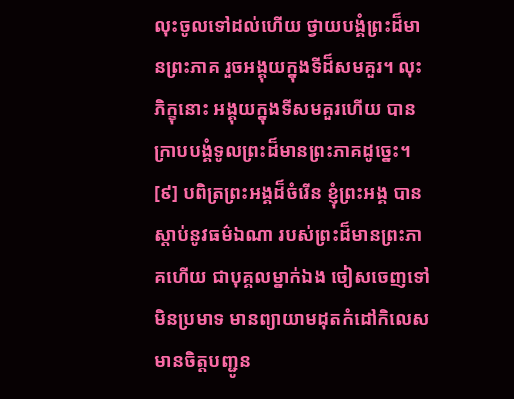លុះចូលទៅដល់ហើយ ថ្វាយបង្គំព្រះដ៏មានព្រះភាគ រួចអង្គុយក្នុងទីដ៏សមគួរ។ លុះភិក្ខុនោះ អង្គុយក្នុងទីសមគួរហើយ បានក្រាបបង្គំទូលព្រះដ៏មានព្រះភាគដូច្នេះ។
[៩] បពិត្រព្រះអង្គដ៏ចំរើន ខ្ញុំព្រះអង្គ បានស្តាប់នូវធម៌ឯណា របស់ព្រះដ៏មានព្រះភាគហើយ ជាបុគ្គលម្នាក់ឯង ចៀសចេញទៅ មិនប្រមាទ មានព្យាយាមដុតកំដៅកិលេស មានចិត្តបញ្ជូន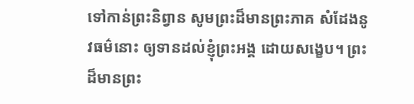ទៅកាន់ព្រះនិព្វាន សូមព្រះដ៏មានព្រះភាគ សំដែងនូវធម៌នោះ ឲ្យទានដល់ខ្ញុំព្រះអង្គ ដោយសង្ខេប។ ព្រះដ៏មានព្រះ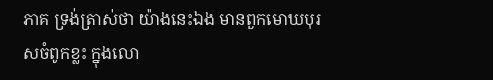ភាគ ទ្រង់ត្រាស់ថា យ៉ាងនេះឯង មានពួកមោឃបុរសចំពូកខ្លះ ក្នុងលោ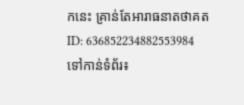កនេះ គ្រាន់តែអារាធនាតថាគត
ID: 636852234882553984
ទៅកាន់ទំព័រ៖